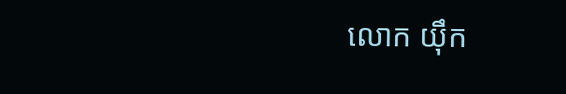លោក យ៉ឹក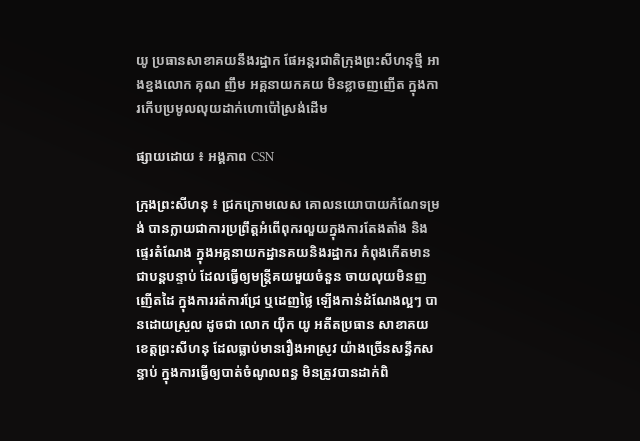យូ ប្រធានសាខាគយនឹងរដ្ឋាក ផែអន្តរជាតិក្រុងព្រះសីហនុថ្មី អាងខ្នងលោក គុណ ញឹម អគ្គនាយកគយ មិនខ្លាចញញើត ក្នុងការកើបប្រមូលលុយដាក់ហោប៉ៅស្រង់ដើម

ផ្សាយដោយ ៖ អង្គភាព CSN

ក្រុងព្រះសីហនុ ៖ ជ្រកក្រោមលេស គោលនយោបាយកំណែទម្រង់ បានក្លាយជាការប្រព្រឹត្តអំពើពុករលួយក្នុងការតែងតាំង និងផ្ទេរតំណែង ក្នុងអគ្គនាយកដ្ឋានគយនិងរដ្ឋាករ កំពុងកើតមានជាបន្តបន្ទាប់ ដែលធ្វើឲ្យមន្ត្រីគយមួយចំនួន ចាយលុយមិនញញើតដៃ ក្នុងការរត់ការជ្រែ ឬដេញថ្លៃ ឡើងកាន់ដំណែងល្អៗ បានដោយស្រួល ដូចជា លោក យ៉ឹក យូ អតីតប្រធាន សាខាគយខេត្តព្រះសីហនុ ដែលធ្លាប់មានរឿងអាស្រូវ យ៉ាងច្រើនសន្ធឹកសន្ធាប់ ក្នុងការធ្វើឲ្យបាត់ចំណូលពន្ធ មិនត្រូវបានដាក់ពិ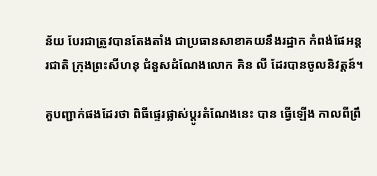ន័យ បែរជាត្រូវបានតែងតាំង ជាប្រធានសាខាគយនឹងរដ្ឋាក កំពង់ផែអន្តរជាតិ ក្រុងព្រះសីហនុ ជំនួសដំណែងលោក គិន លី ដែរបានចូលនិវត្តន៍។

គួបញ្ជាក់ផងដែរថា ពិធីផ្ទេរផ្លាស់ប្ដូរតំណែងនេះ បាន ធ្វើឡើង កាលពីព្រឹ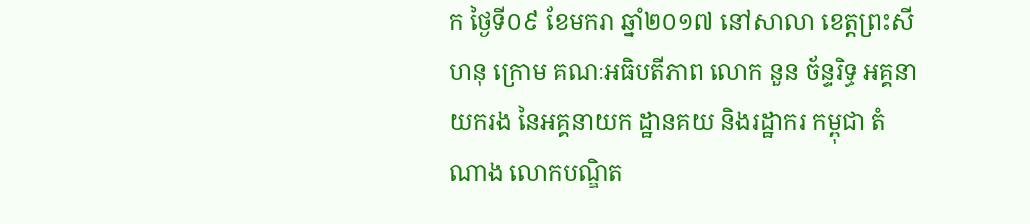ក ថ្ងៃទី០៩ ខែមករា ឆ្នាំ២០១៧ នៅសាលា ខេត្តព្រះសីហនុ ក្រោម គណៈអធិបតីភាព លោក នួន ច័ន្ទរិទ្ធ អគ្គនាយករង នៃអគ្គនាយក ដ្ឋានគយ និងរដ្ឋាករ កម្ពុជា តំណាង លោកបណ្ឌិត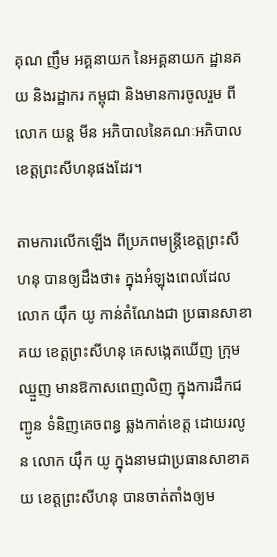គុណ ញឹម អគ្គនាយក នៃអគ្គនាយក ដ្ឋានគយ និងរដ្ឋាករ កម្ពុជា និងមានការចូលរួម ពីលោក យន្ត មីន អភិបាលនៃគណៈអភិបាលខេត្តព្រះសីហនុផងដែរ។

តាមការលើកឡើង ពីប្រភពមន្ត្រីខេត្តព្រះសីហនុ បានឲ្យដឹងថា៖ ក្នុងអំឡុងពេលដែល លោក យ៉ឹក យូ កាន់តំណែងជា ប្រធានសាខាគយ ខេត្តព្រះសីហនុ គេសង្កេតឃើញ ក្រុមឈ្មួញ មានឱកាសពេញលិញ ក្នុងការដឹកជញ្ជូន ទំនិញគេចពន្ធ ឆ្លងកាត់ខេត្ត ដោយរលូន លោក យ៉ឹក យូ ក្នុងនាមជាប្រធានសាខាគយ ខេត្តព្រះសីហនុ បានចាត់តាំងឲ្យម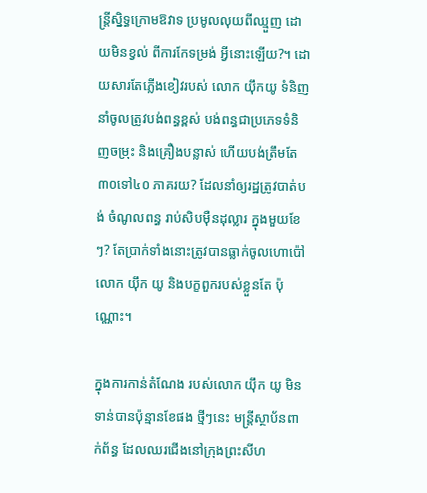ន្ត្រីស្និទ្ធក្រោមឱវាទ ប្រមូលលុយពីឈ្មួញ ដោយមិនខ្វល់ ពីការកែទម្រង់ អ្វីនោះឡើយ?។ ដោយសារតែភ្លើងខៀវរបស់ លោក យ៉ឹកយូ ទំនិញនាំចូលត្រូវបង់ពន្ធខ្ពស់ បង់ពន្ធជាប្រភេទទំនិញចម្រុះ និងគ្រឿងបន្លាស់ ហើយបង់ត្រឹមតែ៣០ទៅ៤០ ភាគរយ? ដែលនាំឲ្យរដ្ឋត្រូវបាត់បង់ ចំណូលពន្ធ រាប់សិបម៉ឺនដុល្លារ ក្នុងមួយខែៗ? តែប្រាក់ទាំងនោះត្រូវបានធ្លាក់ចូលហោប៉ៅ លោក យ៉ឹក យូ និងបក្ខពួករបស់ខ្លួនតែ ប៉ុណ្ណោះ។

ក្នុងការកាន់តំណែង របស់លោក យ៉ឹក យូ មិនទាន់បានប៉ុន្មានខែផង ថ្មីៗនេះ មន្ត្រីស្ថាប័នពាក់ព័ន្ធ ដែលឈរជើងនៅក្រុងព្រះសីហ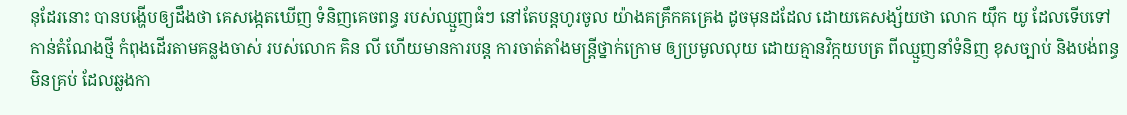នុដែរនោះ បានបង្ហើបឲ្យដឹងថា គេសង្កេតឃើញ ទំនិញគេចពន្ធ របស់ឈ្មួញធំៗ នៅតែបន្តហូរចូល យ៉ាងគគ្រឹកគគ្រេង ដូចមុនដដែល ដោយគេសង្ស័យថា លោក យ៉ឹក យូ ដែលទើបទៅកាន់តំណែងថ្មី កំពុងដើរតាមគន្លងចាស់ របស់លោក គិន លី ហើយមានការបន្ត ការចាត់តាំងមន្ត្រីថ្នាក់ក្រោម ឲ្យប្រមូលលុយ ដោយគ្មានវិក្កយបត្រ ពីឈ្មួញនាំទំនិញ ខុសច្បាប់ និងបង់ពន្ធមិនគ្រប់ ដែលឆ្លងកា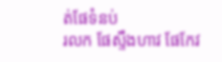ត់ផែទំនប់
រលក ផែស្ទឹងហាវ ផែកែវ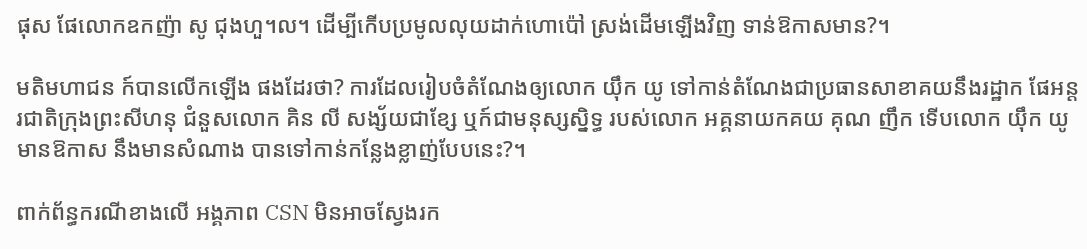ផុស ផែលោកឧកញ៉ា សូ ជុងហួ។ល។ ដើម្បីកើបប្រមូលលុយដាក់ហោប៉ៅ ស្រង់ដើមឡើងវិញ ទាន់ឱកាសមាន?។

មតិមហាជន ក៍បានលើកឡើង ផងដែរថា? ការដែលរៀបចំតំណែងឲ្យលោក យ៉ឹក យូ ទៅកាន់តំណែងជាប្រធានសាខាគយនឹងរដ្ឋាក ផែអន្តរជាតិក្រុងព្រះសីហនុ ជំនួសលោក គិន លី សង្ស័យជាខ្សែ ឬក៍ជាមនុស្សស្និទ្ធ របស់លោក អគ្គនាយកគយ គុណ ញឹក ទើបលោក យ៉ឹក យូ មានឱកាស នឹងមានសំណាង បានទៅកាន់កន្លែងខ្លាញ់បែបនេះ?។

ពាក់ព័ន្ធករណីខាងលើ អង្គភាព CSN មិនអាចស្វែងរក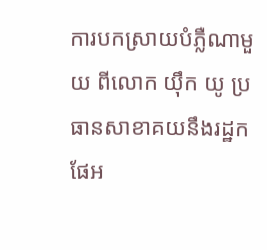ការបកស្រាយបំភ្លឺណាមួយ ពីលោក យ៉ឹក យូ ប្រធានសាខាគយនឹងរដ្ឋក ផែអ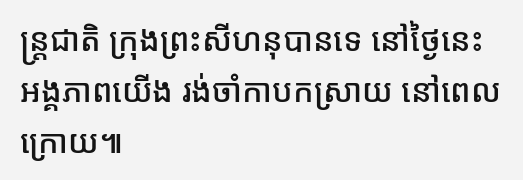ន្ត្រជាតិ ក្រុងព្រះសីហនុបានទេ នៅថ្ងៃនេះ អង្គភាពយើង រង់ចាំកាបកស្រាយ នៅពេលក្រោយ៕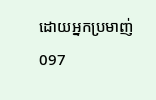ដោយអ្នកប្រមាញ់ 097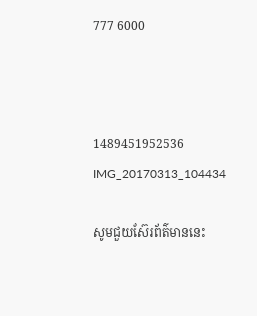777 6000



1489451952536 IMG_20170313_104434

សូមជួយស៊ែរព័ត៌មាននេះ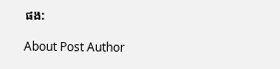ផង:

About Post Author